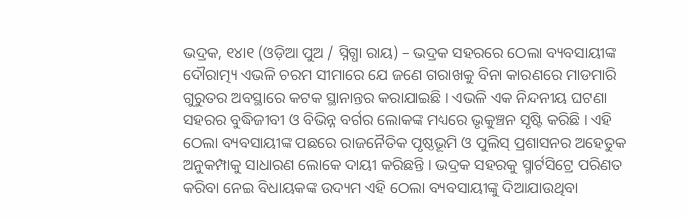ଭଦ୍ରକ, ୧୪ା୧ (ଓଡ଼ିଆ ପୁଅ / ସ୍ନିଗ୍ଧା ରାୟ) – ଭଦ୍ରକ ସହରରେ ଠେଲା ବ୍ୟବସାୟୀଙ୍କ ଦୌରାତ୍ମ୍ୟ ଏଭଳି ଚରମ ସୀମାରେ ଯେ ଜଣେ ଗରାଖକୁ ବିନା କାରଣରେ ମାଡମାରି ଗୁରୁତର ଅବସ୍ଥାରେ କଟକ ସ୍ଥାନାନ୍ତର କରାଯାଇଛି । ଏଭଳି ଏକ ନିନ୍ଦନୀୟ ଘଟଣା ସହରର ବୁଦ୍ଧିଜୀବୀ ଓ ବିଭିନ୍ନ ବର୍ଗର ଲୋକଙ୍କ ମଧ୍ୟରେ ଭୃକୁଞ୍ଚନ ସୃଷ୍ଟି କରିଛି । ଏହି ଠେଲା ବ୍ୟବସାୟୀଙ୍କ ପଛରେ ରାଜନୈତିକ ପୃଷ୍ଠଭୂମି ଓ ପୁଲିସ୍ ପ୍ରଶାସନର ଅହେତୁକ ଅନୁକମ୍ପାକୁ ସାଧାରଣ ଲୋକେ ଦାୟୀ କରିଛନ୍ତି । ଭଦ୍ରକ ସହରକୁ ସ୍ମାର୍ଟସିଟ୍ରେ ପରିଣତ କରିବା ନେଇ ବିଧାୟକଙ୍କ ଉଦ୍ୟମ ଏହି ଠେଲା ବ୍ୟବସାୟୀଙ୍କୁ ଦିଆଯାଉଥିବା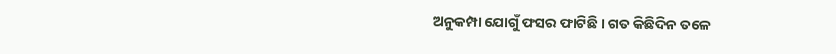ଅନୁକମ୍ପା ଯୋଗୁଁ ଫସର ଫାଟିଛି । ଗତ କିଛିଦିନ ତଳେ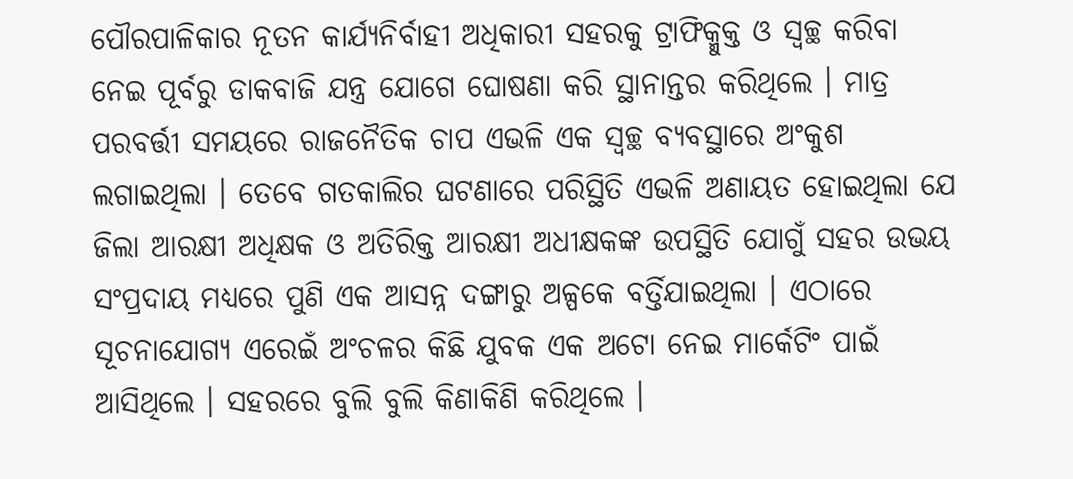ପୌରପାଳିକାର ନୂତନ କାର୍ଯ୍ୟନିର୍ବାହୀ ଅଧିକାରୀ ସହରକୁ ଟ୍ରାଫିକ୍ମୁକ୍ତ ଓ ସ୍ୱଚ୍ଛ କରିବା ନେଇ ପୂର୍ବରୁ ଡାକବାଜି ଯନ୍ତ୍ର ଯୋଗେ ଘୋଷଣା କରି ସ୍ଥାନାନ୍ତର କରିଥିଲେ । ମାତ୍ର ପରବର୍ତ୍ତୀ ସମୟରେ ରାଜନୈତିକ ଚାପ ଏଭଳି ଏକ ସ୍ୱଚ୍ଛ ବ୍ୟବସ୍ଥାରେ ଅଂକୁଶ ଲଗାଇଥିଲା । ତେବେ ଗତକାଲିର ଘଟଣାରେ ପରିସ୍ଥିତି ଏଭଳି ଅଣାୟତ ହୋଇଥିଲା ଯେ ଜିଲା ଆରକ୍ଷୀ ଅଧିକ୍ଷକ ଓ ଅତିରିକ୍ତ ଆରକ୍ଷୀ ଅଧୀକ୍ଷକଙ୍କ ଉପସ୍ଥିତି ଯୋଗୁଁ ସହର ଉଭୟ ସଂପ୍ରଦାୟ ମଧ୍ୟରେ ପୁଣି ଏକ ଆସନ୍ନ ଦଙ୍ଗାରୁ ଅଳ୍ପକେ ବର୍ତ୍ତିଯାଇଥିଲା । ଏଠାରେ ସୂଚନାଯୋଗ୍ୟ ଏରେଇଁ ଅଂଚଳର କିଛି ଯୁବକ ଏକ ଅଟୋ ନେଇ ମାର୍କେଟିଂ ପାଇଁ ଆସିଥିଲେ । ସହରରେ ବୁଲି ବୁଲି କିଣାକିଣି କରିଥିଲେ ।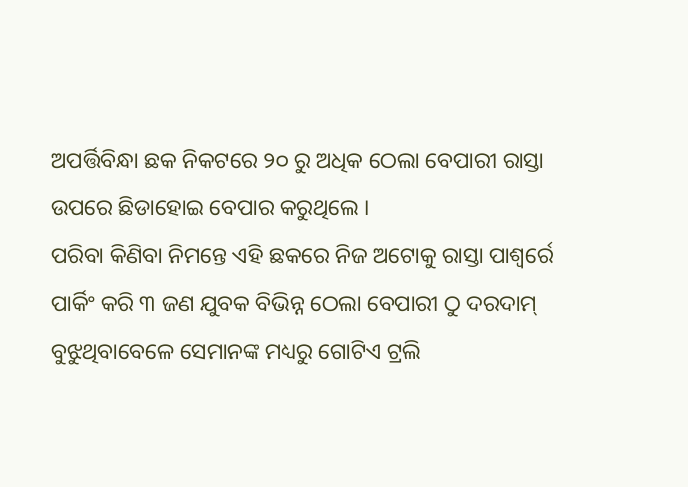ଅପର୍ତ୍ତିବିନ୍ଧା ଛକ ନିକଟରେ ୨୦ ରୁ ଅଧିକ ଠେଲା ବେପାରୀ ରାସ୍ତା ଉପରେ ଛିଡାହୋଇ ବେପାର କରୁଥିଲେ ।
ପରିବା କିଣିବା ନିମନ୍ତେ ଏହି ଛକରେ ନିଜ ଅଟୋକୁ ରାସ୍ତା ପାଶ୍ୱର୍ରେ ପାର୍କିଂ କରି ୩ ଜଣ ଯୁବକ ବିଭିନ୍ନ ଠେଲା ବେପାରୀ ଠୁ ଦରଦାମ୍ ବୁଝୁଥିବାବେଳେ ସେମାନଙ୍କ ମଧ୍ୟରୁ ଗୋଟିଏ ଟ୍ରଲି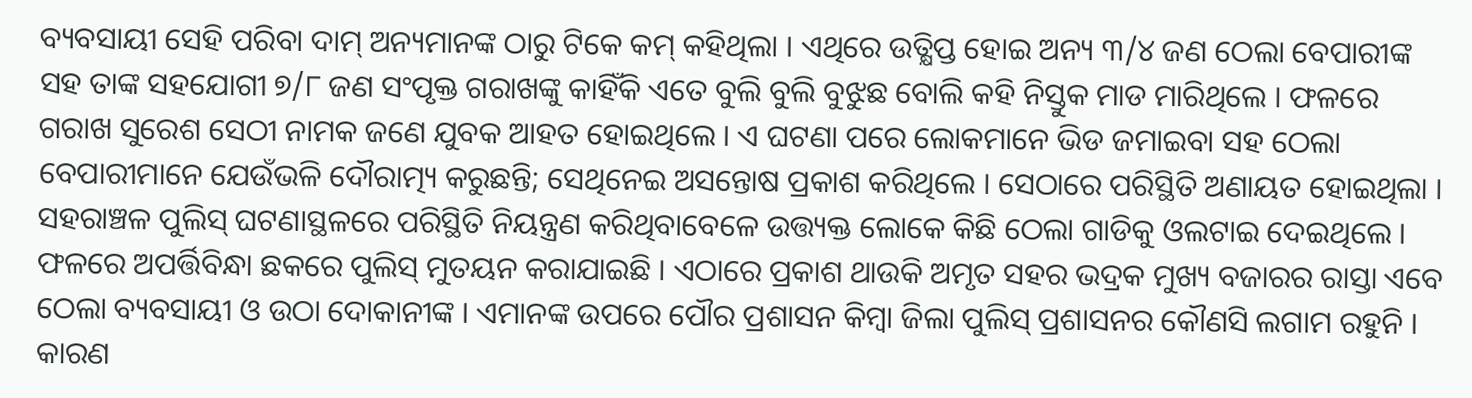ବ୍ୟବସାୟୀ ସେହି ପରିବା ଦାମ୍ ଅନ୍ୟମାନଙ୍କ ଠାରୁ ଟିକେ କମ୍ କହିଥିଲା । ଏଥିରେ ଉତ୍କ୍ଷିପ୍ତ ହୋଇ ଅନ୍ୟ ୩/୪ ଜଣ ଠେଲା ବେପାରୀଙ୍କ ସହ ତାଙ୍କ ସହଯୋଗୀ ୭/୮ ଜଣ ସଂପୃକ୍ତ ଗରାଖଙ୍କୁ କାହିଁକି ଏତେ ବୁଲି ବୁଲି ବୁଝୁଛ ବୋଲି କହି ନିସ୍ତୁକ ମାଡ ମାରିଥିଲେ । ଫଳରେ ଗରାଖ ସୁରେଶ ସେଠୀ ନାମକ ଜଣେ ଯୁବକ ଆହତ ହୋଇଥିଲେ । ଏ ଘଟଣା ପରେ ଲୋକମାନେ ଭିଡ ଜମାଇବା ସହ ଠେଲା ବେପାରୀମାନେ ଯେଉଁଭଳି ଦୌରାତ୍ମ୍ୟ କରୁଛନ୍ତି; ସେଥିନେଇ ଅସନ୍ତୋଷ ପ୍ରକାଶ କରିଥିଲେ । ସେଠାରେ ପରିସ୍ଥିତି ଅଣାୟତ ହୋଇଥିଲା । ସହରାଞ୍ଚଳ ପୁଲିସ୍ ଘଟଣାସ୍ଥଳରେ ପରିସ୍ଥିତି ନିୟନ୍ତ୍ରଣ କରିଥିବାବେଳେ ଉତ୍ତ୍ୟକ୍ତ ଲୋକେ କିଛି ଠେଲା ଗାଡିକୁ ଓଲଟାଇ ଦେଇଥିଲେ । ଫଳରେ ଅପର୍ତ୍ତିବିନ୍ଧା ଛକରେ ପୁଲିସ୍ ମୁତୟନ କରାଯାଇଛି । ଏଠାରେ ପ୍ରକାଶ ଥାଉକି ଅମୃତ ସହର ଭଦ୍ରକ ମୁଖ୍ୟ ବଜାରର ରାସ୍ତା ଏବେ ଠେଲା ବ୍ୟବସାୟୀ ଓ ଉଠା ଦୋକାନୀଙ୍କ । ଏମାନଙ୍କ ଉପରେ ପୌର ପ୍ରଶାସନ କିମ୍ବା ଜିଲା ପୁଲିସ୍ ପ୍ରଶାସନର କୌଣସି ଲଗାମ ରହୁନି । କାରଣ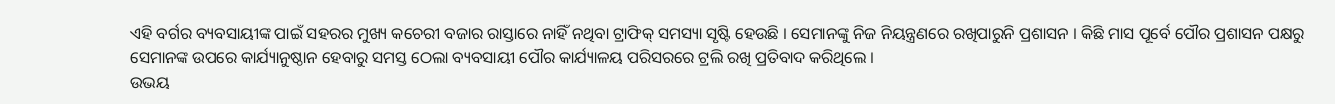ଏହି ବର୍ଗର ବ୍ୟବସାୟୀଙ୍କ ପାଇଁ ସହରର ମୁଖ୍ୟ କଚେରୀ ବଜାର ରାସ୍ତାରେ ନାହିଁ ନଥିବା ଟ୍ରାଫିକ୍ ସମସ୍ୟା ସୃଷ୍ଟି ହେଉଛି । ସେମାନଙ୍କୁ ନିଜ ନିୟନ୍ତ୍ରଣରେ ରଖିପାରୁନି ପ୍ରଶାସନ । କିଛି ମାସ ପୂର୍ବେ ପୌର ପ୍ରଶାସନ ପକ୍ଷରୁ ସେମାନଙ୍କ ଉପରେ କାର୍ଯ୍ୟାନୁଷ୍ଠାନ ହେବାରୁ ସମସ୍ତ ଠେଲା ବ୍ୟବସାୟୀ ପୌର କାର୍ଯ୍ୟାଳୟ ପରିସରରେ ଟ୍ରଲି ରଖି ପ୍ରତିବାଦ କରିଥିଲେ ।
ଉଭୟ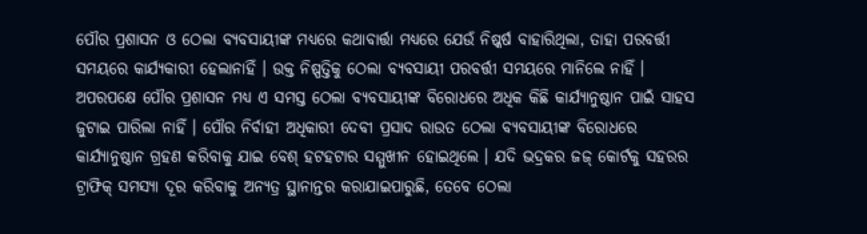ପୌର ପ୍ରଶାସନ ଓ ଠେଲା ବ୍ୟବସାୟୀଙ୍କ ମଧ୍ୟରେ କଥାବାର୍ତ୍ତା ମଧ୍ୟରେ ଯେଉଁ ନିଷ୍କର୍ଷ ବାହାରିଥିଲା, ତାହା ପରବର୍ତ୍ତୀ ସମୟରେ କାର୍ଯ୍ୟକାରୀ ହେଲାନାହିଁ । ଉକ୍ତ ନିଷ୍ପତ୍ତିକୁ ଠେଲା ବ୍ୟବସାୟୀ ପରବର୍ତ୍ତୀ ସମୟରେ ମାନିଲେ ନାହିଁ । ଅପରପକ୍ଷେ ପୌର ପ୍ରଶାସନ ମଧ୍ୟ ଏ ସମସ୍ତ ଠେଲା ବ୍ୟବସାୟୀଙ୍କ ବିରୋଧରେ ଅଧିକ କିଛି କାର୍ଯ୍ୟାନୁଷ୍ଠାନ ପାଇଁ ସାହସ ଜୁଟାଇ ପାରିଲା ନାହିଁ । ପୌର ନିର୍ବାହୀ ଅଧିକାରୀ ଦେବୀ ପ୍ରସାଦ ରାଉତ ଠେଲା ବ୍ୟବସାୟୀଙ୍କ ବିରୋଧରେ କାର୍ଯ୍ୟାନୁଷ୍ଠାନ ଗ୍ରହଣ କରିବାକୁ ଯାଇ ବେଶ୍ ହଟହଟାର ସମ୍ମୁଖୀନ ହୋଇଥିଲେ । ଯଦି ଭଦ୍ରକର ଜଜ୍ କୋର୍ଟକୁ ସହରର ଟ୍ରାଫିକ୍ ସମସ୍ୟା ଦୂର କରିବାକୁ ଅନ୍ୟତ୍ର ସ୍ଥାନାନ୍ତର କରାଯାଇପାରୁଛି, ତେବେ ଠେଲା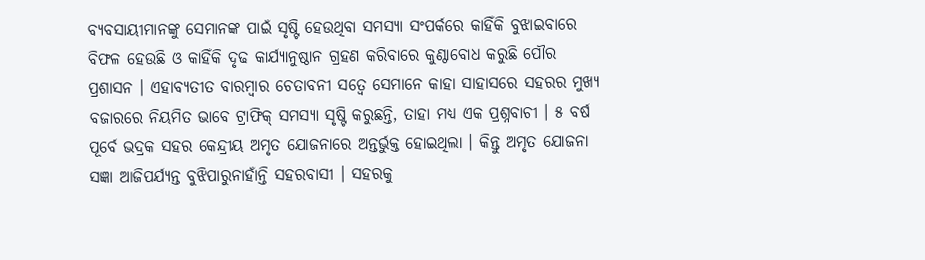ବ୍ୟବସାୟୀମାନଙ୍କୁ ସେମାନଙ୍କ ପାଇଁ ସୃଷ୍ଟି ହେଉଥିବା ସମସ୍ୟା ସଂପର୍କରେ କାହିଁକି ବୁଝାଇବାରେ ବିଫଳ ହେଉଛି ଓ କାହିଁକି ଦୃଢ କାର୍ଯ୍ୟାନୁଷ୍ଠାନ ଗ୍ରହଣ କରିବାରେ କୁଣ୍ଠାବୋଧ କରୁଛି ପୌର ପ୍ରଶାସନ । ଏହାବ୍ୟତୀତ ବାରମ୍ବାର ଚେତାବନୀ ସତ୍ୱେ ସେମାନେ କାହା ସାହାସରେ ସହରର ମୁଖ୍ୟ ବଜାରରେ ନିୟମିତ ଭାବେ ଟ୍ରାଫିକ୍ ସମସ୍ୟା ସୃଷ୍ଟି କରୁଛନ୍ତି, ତାହା ମଧ୍ୟ ଏକ ପ୍ରଶ୍ନବାଚୀ । ୫ ବର୍ଷ ପୂର୍ବେ ଭଦ୍ରକ ସହର କେନ୍ଦ୍ରୀୟ ଅମୃତ ଯୋଜନାରେ ଅନ୍ତର୍ଭୁକ୍ତ ହୋଇଥିଲା । କିନ୍ତୁ ଅମୃତ ଯୋଜନା ସଜ୍ଞା ଆଜିପର୍ଯ୍ୟନ୍ତ ବୁଝିପାରୁନାହାଁନ୍ତି ସହରବାସୀ । ସହରକୁ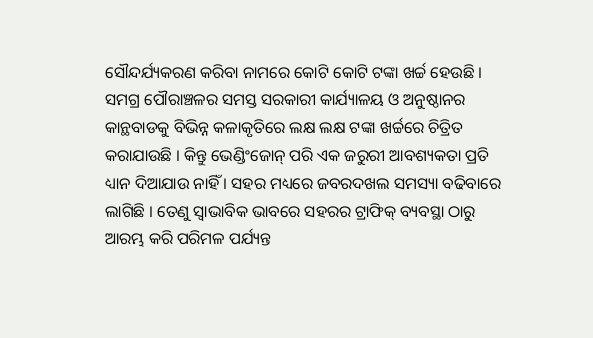ସୌନ୍ଦର୍ଯ୍ୟକରଣ କରିବା ନାମରେ କୋଟି କୋଟି ଟଙ୍କା ଖର୍ଚ୍ଚ ହେଉଛି । ସମଗ୍ର ପୌରାଞ୍ଚଳର ସମସ୍ତ ସରକାରୀ କାର୍ଯ୍ୟାଳୟ ଓ ଅନୁଷ୍ଠାନର କାନ୍ଥବାଡକୁ ବିଭିନ୍ନ କଳାକୃତିରେ ଲକ୍ଷ ଲକ୍ଷ ଟଙ୍କା ଖର୍ଚ୍ଚରେ ଚିତ୍ରିତ କରାଯାଉଛି । କିନ୍ତୁ ଭେଣ୍ଡିଂଜୋନ୍ ପରି ଏକ ଜରୁରୀ ଆବଶ୍ୟକତା ପ୍ରତି ଧ୍ୟାନ ଦିଆଯାଉ ନାହିଁ । ସହର ମଧ୍ୟରେ ଜବରଦଖଲ ସମସ୍ୟା ବଢିବାରେ ଲାଗିଛି । ତେଣୁ ସ୍ୱାଭାବିକ ଭାବରେ ସହରର ଟ୍ରାଫିକ୍ ବ୍ୟବସ୍ଥା ଠାରୁ ଆରମ୍ଭ କରି ପରିମଳ ପର୍ଯ୍ୟନ୍ତ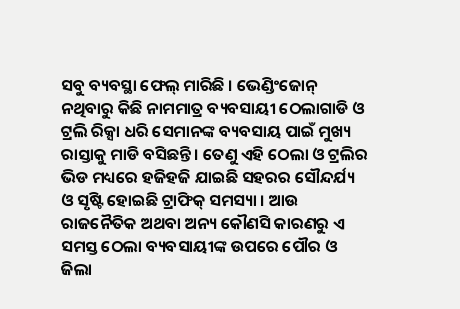ସବୁ ବ୍ୟବସ୍ଥା ଫେଲ୍ ମାରିଛି । ଭେଣ୍ଡିଂଜୋନ୍ ନଥିବାରୁ କିଛି ନାମମାତ୍ର ବ୍ୟବସାୟୀ ଠେଲାଗାଡି ଓ ଟ୍ରଲି ରିକ୍ସା ଧରି ସେମାନଙ୍କ ବ୍ୟବସାୟ ପାଇଁ ମୁଖ୍ୟ ରାସ୍ତାକୁ ମାଡି ବସିଛନ୍ତି । ତେଣୁ ଏହି ଠେଲା ଓ ଟ୍ରଲିର ଭିଡ ମଧ୍ୟରେ ହଜିହଜି ଯାଇଛି ସହରର ସୌନ୍ଦର୍ଯ୍ୟ ଓ ସୃଷ୍ଟି ହୋଇଛି ଟ୍ରାଫିକ୍ ସମସ୍ୟା । ଆଉ ରାଜନୈତିକ ଅଥବା ଅନ୍ୟ କୌଣସି କାରଣରୁ ଏ ସମସ୍ତ ଠେଲା ବ୍ୟବସାୟୀଙ୍କ ଉପରେ ପୌର ଓ ଜିଲା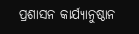ପ୍ରଶାସନ କାର୍ଯ୍ୟାନୁଷ୍ଠାନ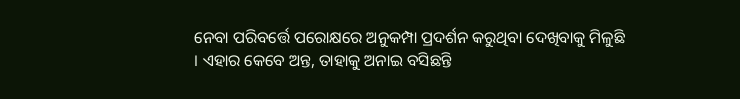ନେବା ପରିବର୍ତ୍ତେ ପରୋକ୍ଷରେ ଅନୁକମ୍ପା ପ୍ରଦର୍ଶନ କରୁଥିବା ଦେଖିବାକୁ ମିଳୁଛି । ଏହାର କେବେ ଅନ୍ତ, ତାହାକୁ ଅନାଇ ବସିଛନ୍ତି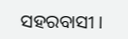ସହରବାସୀ ।